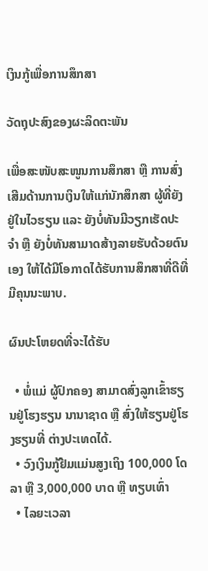ເງິນກູ້ເພື່ອການສຶກສາ

ວັດຖຸປະສົງຂອງຜະລິດຕະພັນ

ເພື່ອສະໜັບສະໜູນການສຶກສາ ຫຼື ການສົ່ງເສີມດ້ານການເງິນໃຫ້ແກ່ນັກສຶກສາ ຜູ້ທີ່ຍັງຢູ່ໃນໄວຮຽນ ແລະ ຍັງບໍ່ທັນມີວຽກເຮັດປະຈໍາ ຫຼື ຍັງບໍ່ທັນສາມາດສ້າງລາຍຮັບດ້ວຍຕົນເອງ ໃຫ້ໄດ້ມີໂອກາດໄດ້ຮັບການສຶກສາທີ່ດີທີ່ມີຄຸນນະພາບ.

ຜົນປະໂຫຍດທີ່ຈະໄດ້ຮັບ

  • ພໍ່ແມ່ ຜູ້ປົກຄອງ ສາມາດສົ່ງລູກເຂົ້າຮຽນຢູ່ໂຮງຮຽນ ນານາຊາດ ຫຼື ສົ່ງໃຫ້ຮຽນຢູ່ໂຮງຮຽນທີ່ ຕ່າງປະເທດໄດ້.
  • ວົງເງິນກູ້ຢືມແມ່ນສູງເຖິງ 100,000 ໂດລາ ຫຼື 3,000,000 ບາດ ຫຼື ທຽບເທົ່າ
  • ໄລຍະເວລາ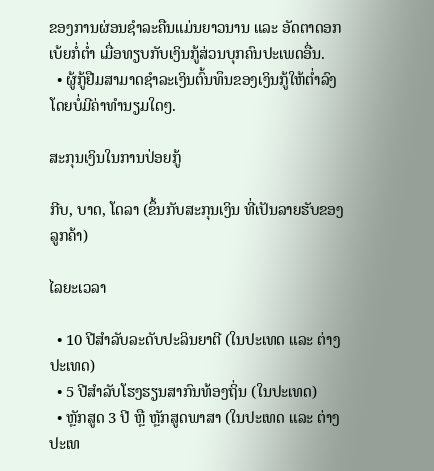ຂອງການຜ່ອນຊໍາລະຄືນແມ່ນຍາວນານ ແລະ ອັດຕາດອກເບ້ຍກໍ່ຕໍ່າ ເມື່ອທຽບກັບເງິນກູ້ສ່ວນບຸກຄົນປະເພດອື່ນ.
  • ຜູ້ກູ້ຢືມສາມາດຊໍາລະເງິນຕົ້ນທຶນຂອງເງິນກູ້ໃຫ້ຕໍ່າລົງ ໂດຍບໍ່ມີຄ່າທໍານຽມໃດໆ.

ສະກຸນເງິນໃນການປ່ອຍກູ້

ກີບ, ບາດ, ໂດລາ (ຂຶ້ນກັບສະກຸນເງິນ ທີ່ເປັນລາຍຮັບຂອງລູກຄ້າ)

ໄລຍະເວລາ

  • 10 ປີສໍາລັບລະດັບປະລິນຍາຕີ (ໃນປະເທດ ແລະ ຕ່າງປະເທດ)
  • 5 ປີສໍາລັບໂຮງຮຽນສາກົນທ້ອງຖິ່ນ (ໃນປະເທດ)
  • ຫຼັກສູດ 3 ປີ ຫຼື ຫຼັກສູດພາສາ (ໃນປະເທດ ແລະ ຕ່າງປະເທ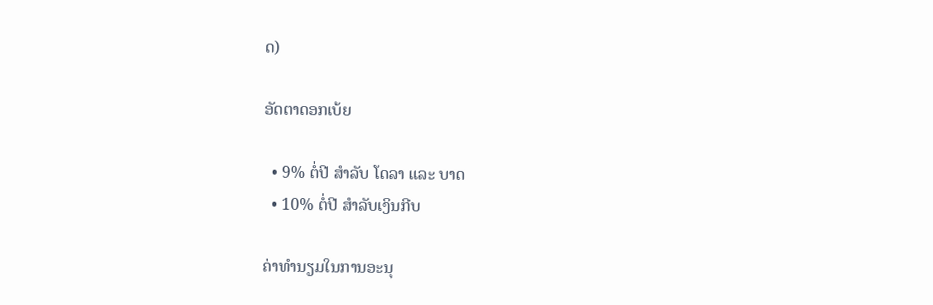ດ)

ອັດຕາດອກເບ້ຍ

  • 9% ຕໍ່ປີ ສໍາລັບ ໂດລາ ແລະ ບາດ
  • 10% ຕໍ່ປີ ສໍາລັບເງິນກີບ

ຄ່າທໍານຽມໃນການອະນຸ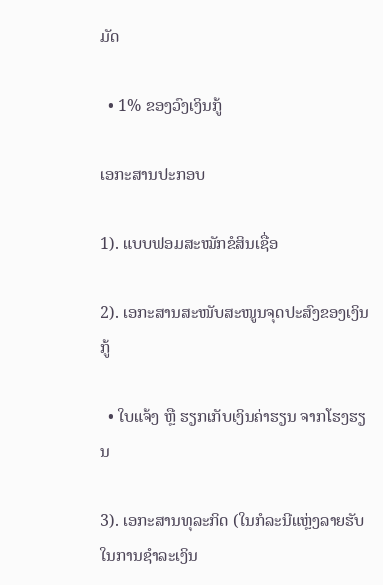ມັດ

  • 1% ຂອງວົງເງິນກູ້

ເອກະສານປະກອບ

1). ແບບຟອມສະໝັກຂໍສິນເຊື່ອ

2). ເອກະສານສະໜັບສະໜູນຈຸດປະສົງຂອງເງິນກູ້

  • ໃບແຈ້ງ ຫຼື ຮຽກເກັບເງິນຄ່າຮຽນ ຈາກໂຮງຮຽນ

3). ເອກະສານທຸລະກິດ (ໃນກໍລະນີແຫຼ່ງລາຍຮັບໃນການຊໍາລະເງິນ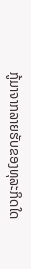ກູ້ມາຈາກລາຍຮັບຂອງທຸລະກິດໃດ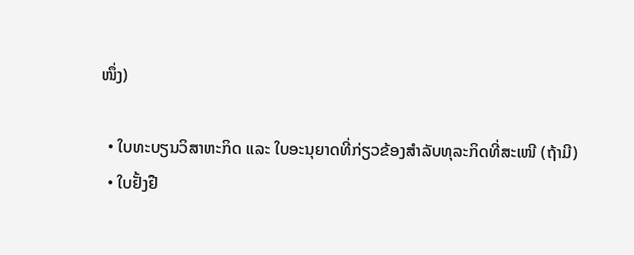ໜຶ່ງ)

  • ໃບທະບຽນວິສາຫະກິດ ແລະ ໃບອະນຸຍາດທີ່ກ່ຽວຂ້ອງສໍາລັບທຸລະກິດທີ່ສະເໜີ (ຖ້າມີ)
  • ໃບຢັ້ງຢື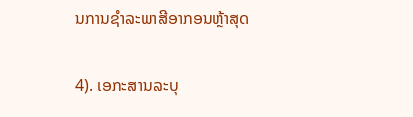ນການຊໍາລະພາສີອາກອນຫຼ້າສຸດ

4). ເອກະສານລະບຸ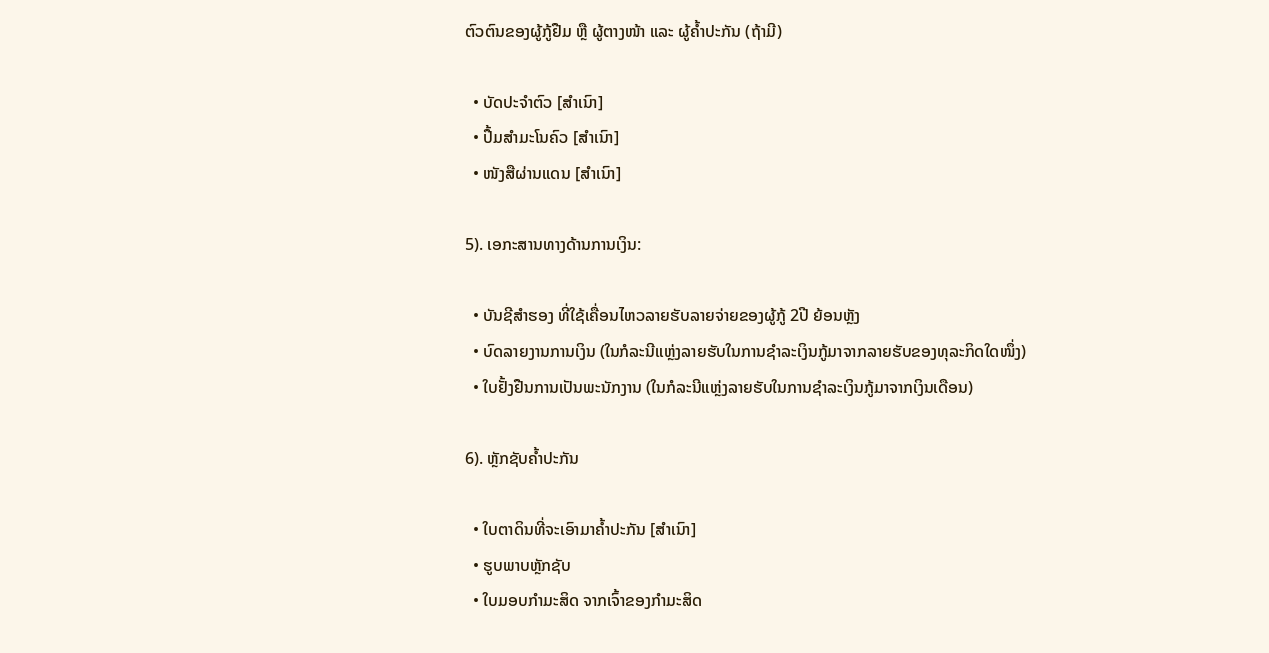ຕົວຕົນຂອງຜູ້ກູ້ຢືມ ຫຼື ຜູ້ຕາງໜ້າ ແລະ ຜູ້ຄໍ້າປະກັນ (ຖ້າມີ)

  • ບັດປະຈຳຕົວ [ສຳເນົາ]
  • ປື້ມສໍາມະໂນຄົວ [ສຳເນົາ]
  • ໜັງສືຜ່ານແດນ [ສຳເນົາ]

5). ເອກະສານທາງດ້ານການເງິນ:

  • ບັນຊີສໍາຮອງ ທີ່ໃຊ້ເຄື່ອນໄຫວລາຍຮັບລາຍຈ່າຍຂອງຜູ້ກູ້ 2ປີ ຍ້ອນຫຼັງ
  • ບົດລາຍງານການເງິນ (ໃນກໍລະນີແຫຼ່ງລາຍຮັບໃນການຊໍາລະເງິນກູ້ມາຈາກລາຍຮັບຂອງທຸລະກິດໃດໜຶ່ງ)
  • ໃບຢັ້ງຢືນການເປັນພະນັກງານ (ໃນກໍລະນີແຫຼ່ງລາຍຮັບໃນການຊໍາລະເງິນກູ້ມາຈາກເງິນເດືອນ)

6). ຫຼັກຊັບຄໍ້າປະກັນ

  • ໃບຕາດິນທີ່ຈະເອົາມາຄ້ຳປະກັນ [ສຳເນົາ]
  • ຮູບພາບຫຼັກຊັບ
  • ໃບມອບກໍາມະສິດ ຈາກເຈົ້າຂອງກໍາມະສິດ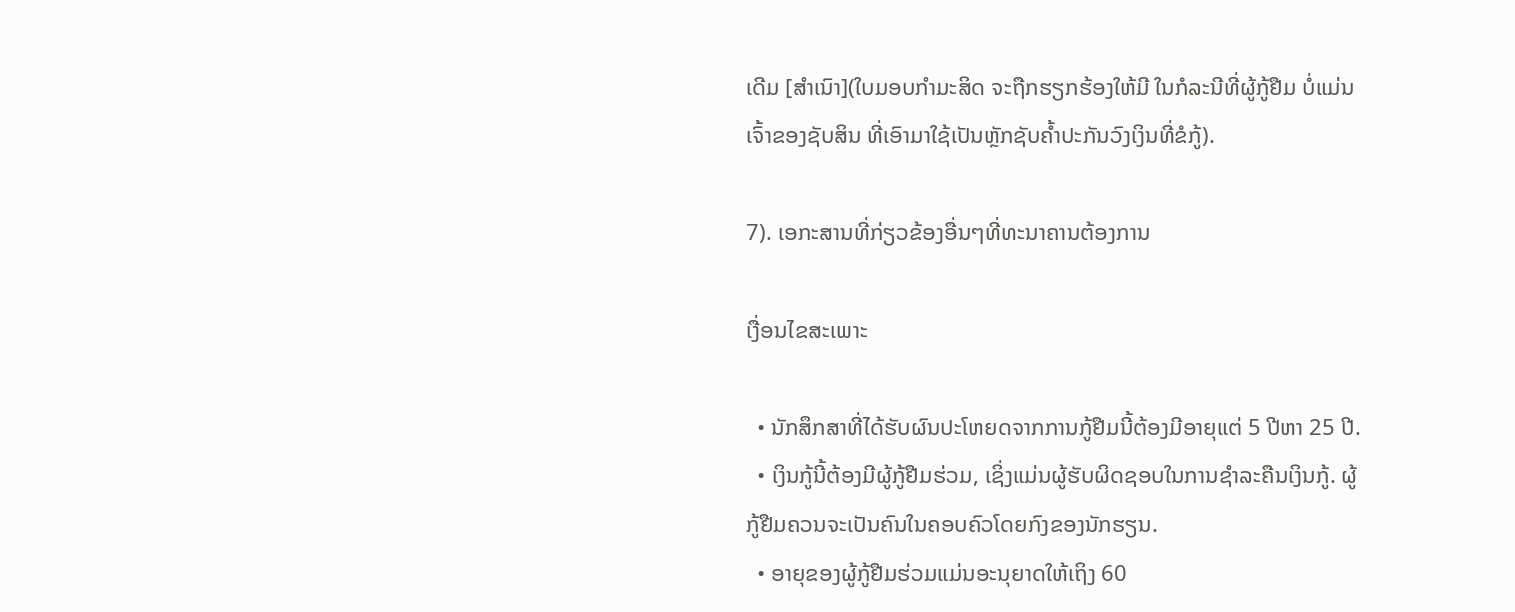ເດີມ [ສຳເນົາ](ໃບມອບກໍາມະສິດ ຈະຖືກຮຽກຮ້ອງໃຫ້ມີ ໃນກໍລະນີທີ່ຜູ້ກູ້ຢືມ ບໍ່ແມ່ນເຈົ້າຂອງຊັບສິນ ທີ່ເອົາມາໃຊ້ເປັນຫຼັກຊັບຄໍ້າປະກັນວົງເງິນທີ່ຂໍກູ້).

7). ເອກະສານທີ່ກ່ຽວຂ້ອງອື່ນໆທີ່ທະນາຄານຕ້ອງການ

ເງື່ອນໄຂສະເພາະ

  • ນັກສຶກສາທີ່ໄດ້ຮັບຜົນປະໂຫຍດຈາກການກູ້ຢືມນີ້ຕ້ອງມີອາຍຸແຕ່ 5 ປີຫາ 25 ປີ.
  • ເງິນກູ້ນີ້ຕ້ອງມີຜູ້ກູ້ຢືມຮ່ວມ, ເຊິ່ງແມ່ນຜູ້ຮັບຜິດຊອບໃນການຊໍາລະຄືນເງິນກູ້. ຜູ້ກູ້ຢືມຄວນຈະເປັນຄົນໃນຄອບຄົວໂດຍກົງຂອງນັກຮຽນ.
  • ອາຍຸຂອງຜູ້ກູ້ຢືມຮ່ວມແມ່ນອະນຸຍາດໃຫ້ເຖິງ 60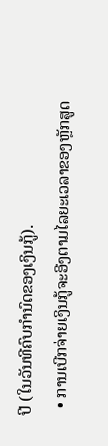ປີ (ໃນວັນທີຄົບກໍານົດຂອງເງິນກູ້).
  • ການເບີກຈ່າຍເງິນກູ້ຈະອີງຕາມໄລຍະເວລາຂອງຫຼັກສູດ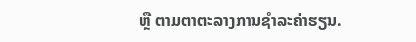ຫຼື ຕາມຕາຕະລາງການຊໍາລະຄ່າຮຽນ.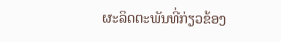ຜະລິດຕະພັນທີ່ກ່ຽວຂ້ອງ